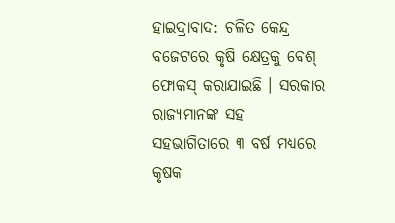ହାଇଦ୍ରାବାଦ: ଚଳିତ କେନ୍ଦ୍ର ବଜେଟରେ କୃଷି କ୍ଷେତ୍ରକୁ ବେଶ୍ ଫୋକସ୍ କରାଯାଇଛି । ସରକାର ରାଜ୍ୟମାନଙ୍କ ସହ ସହଭାଗିତାରେ ୩ ବର୍ଷ ମଧ୍ୟରେ କୃଷକ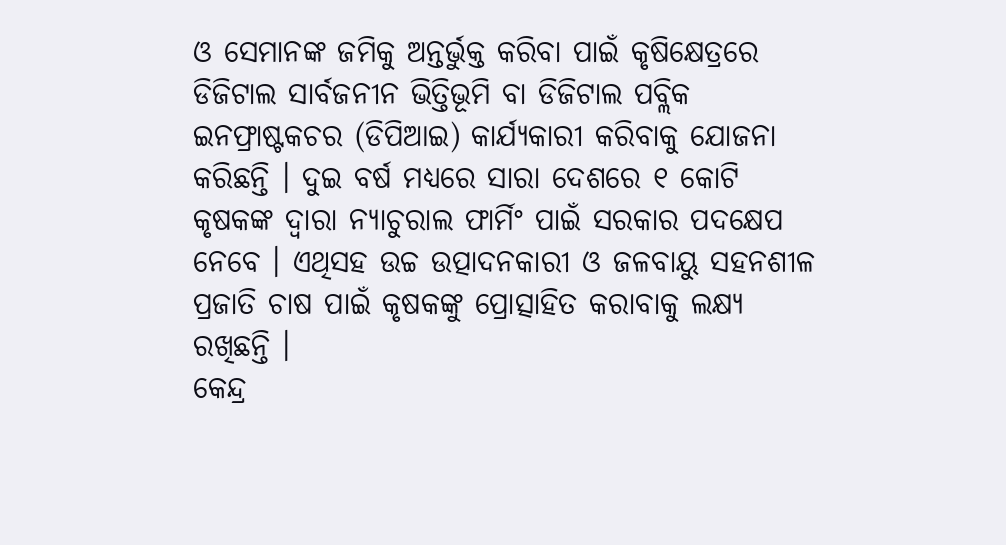ଓ ସେମାନଙ୍କ ଜମିକୁ ଅନ୍ତର୍ଭୁକ୍ତ କରିବା ପାଇଁ କୃଷିକ୍ଷେତ୍ରରେ ଡିଜିଟାଲ ସାର୍ବଜନୀନ ଭିତ୍ତିଭୂମି ବା ଡିଜିଟାଲ ପବ୍ଲିକ ଇନଫ୍ରାଷ୍ଟକଚର (ଡିପିଆଇ) କାର୍ଯ୍ୟକାରୀ କରିବାକୁ ଯୋଜନା କରିଛନ୍ତି । ଦୁଇ ବର୍ଷ ମଧ୍ୟରେ ସାରା ଦେଶରେ ୧ କୋଟି କୃଷକଙ୍କ ଦ୍ବାରା ନ୍ୟାଚୁରାଲ ଫାର୍ମିଂ ପାଇଁ ସରକାର ପଦକ୍ଷେପ ନେବେ । ଏଥିସହ ଉଚ୍ଚ ଉତ୍ପାଦନକାରୀ ଓ ଜଳବାୟୁ ସହନଶୀଳ ପ୍ରଜାତି ଚାଷ ପାଇଁ କୃଷକଙ୍କୁ ପ୍ରୋତ୍ସାହିତ କରାବାକୁ ଲକ୍ଷ୍ୟ ରଖିଛନ୍ତି ।
କେନ୍ଦ୍ର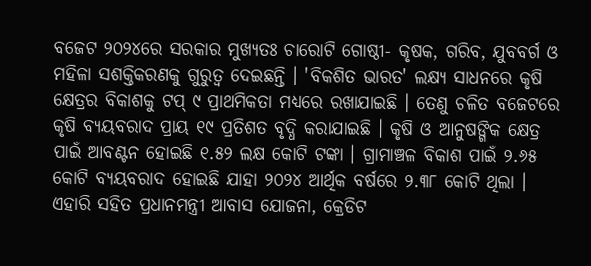ବଜେଟ ୨୦୨୪ରେ ସରକାର ମୁଖ୍ୟତଃ ଚାରୋଟି ଗୋଷ୍ଠୀ- କୃଷକ, ଗରିବ, ଯୁବବର୍ଗ ଓ ମହିଳା ସଶକ୍ତିକରଣକୁ ଗୁରୁତ୍ବ ଦେଇଛନ୍ତି । 'ବିକଶିତ ଭାରତ' ଲକ୍ଷ୍ୟ ସାଧନରେ କୃଷି କ୍ଷେତ୍ରର ବିକାଶକୁ ଟପ୍ ୯ ପ୍ରାଥମିକତା ମଧ୍ୟରେ ରଖାଯାଇଛି । ତେଣୁ ଚଳିତ ବଜେଟରେ କୃଷି ବ୍ୟୟବରାଦ ପ୍ରାୟ ୧୯ ପ୍ରତିଶତ ବୃଦ୍ଧି କରାଯାଇଛି । କୃଷି ଓ ଆନୁଷଙ୍ଗିକ କ୍ଷେତ୍ର ପାଇଁ ଆବଣ୍ଟନ ହୋଇଛି ୧.୫୨ ଲକ୍ଷ କୋଟି ଟଙ୍କା । ଗ୍ରାମାଞ୍ଚଳ ବିକାଶ ପାଇଁ ୨.୬୫ କୋଟି ବ୍ୟୟବରାଦ ହୋଇଛି ଯାହା ୨୦୨୪ ଆର୍ଥିକ ବର୍ଷରେ ୨.୩୮ କୋଟି ଥିଲା । ଏହାରି ସହିତ ପ୍ରଧାନମନ୍ତ୍ରୀ ଆବାସ ଯୋଜନା, କ୍ରେଡିଟ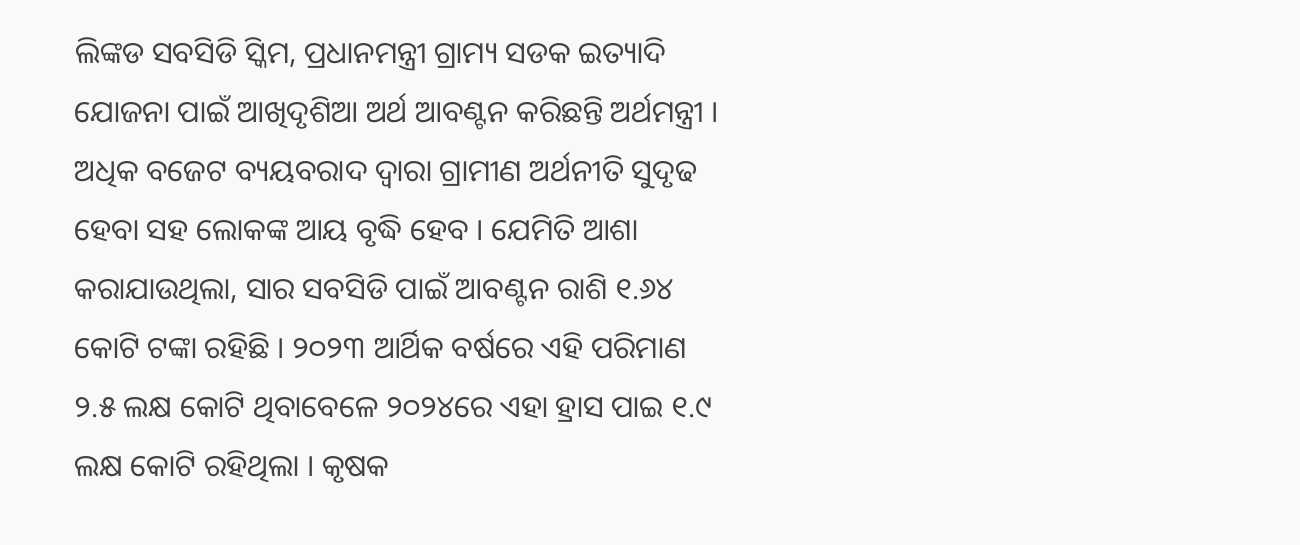ଲିଙ୍କଡ ସବସିଡି ସ୍କିମ, ପ୍ରଧାନମନ୍ତ୍ରୀ ଗ୍ରାମ୍ୟ ସଡକ ଇତ୍ୟାଦି ଯୋଜନା ପାଇଁ ଆଖିଦୃଶିଆ ଅର୍ଥ ଆବଣ୍ଟନ କରିଛନ୍ତି ଅର୍ଥମନ୍ତ୍ରୀ ।
ଅଧିକ ବଜେଟ ବ୍ୟୟବରାଦ ଦ୍ବାରା ଗ୍ରାମୀଣ ଅର୍ଥନୀତି ସୁଦୃଢ ହେବା ସହ ଲୋକଙ୍କ ଆୟ ବୃଦ୍ଧି ହେବ । ଯେମିତି ଆଶା କରାଯାଉଥିଲା, ସାର ସବସିଡି ପାଇଁ ଆବଣ୍ଟନ ରାଶି ୧.୬୪ କୋଟି ଟଙ୍କା ରହିଛି । ୨୦୨୩ ଆର୍ଥିକ ବର୍ଷରେ ଏହି ପରିମାଣ ୨.୫ ଲକ୍ଷ କୋଟି ଥିବାବେଳେ ୨୦୨୪ରେ ଏହା ହ୍ରାସ ପାଇ ୧.୯ ଲକ୍ଷ କୋଟି ରହିଥିଲା । କୃଷକ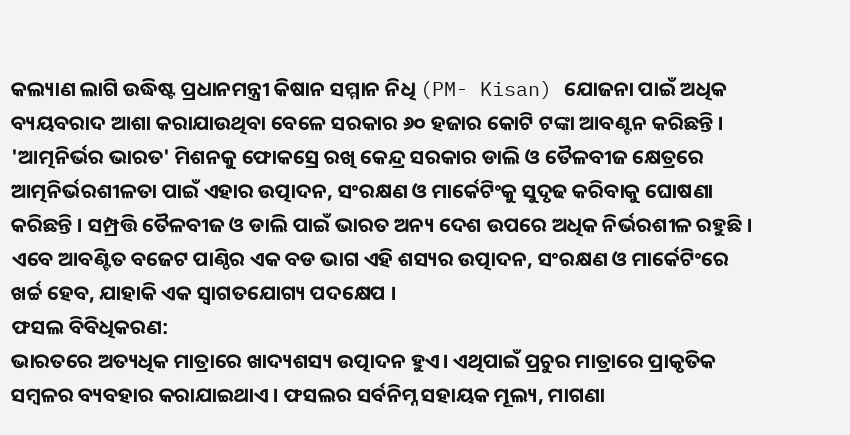କଲ୍ୟାଣ ଲାଗି ଉଦ୍ଧିଷ୍ଟ ପ୍ରଧାନମନ୍ତ୍ରୀ କିଷାନ ସମ୍ମାନ ନିଧି (PM- Kisan) ଯୋଜନା ପାଇଁ ଅଧିକ ବ୍ୟୟବରାଦ ଆଶା କରାଯାଉଥିବା ବେଳେ ସରକାର ୬୦ ହଜାର କୋଟି ଟଙ୍କା ଆବଣ୍ଟନ କରିଛନ୍ତି ।
'ଆତ୍ମନିର୍ଭର ଭାରତ' ମିଶନକୁ ଫୋକସ୍ରେ ରଖି କେନ୍ଦ୍ର ସରକାର ଡାଲି ଓ ତୈଳବୀଜ କ୍ଷେତ୍ରରେ ଆତ୍ମନିର୍ଭରଶୀଳତା ପାଇଁ ଏହାର ଉତ୍ପାଦନ, ସଂରକ୍ଷଣ ଓ ମାର୍କେଟିଂକୁ ସୁଦୃଢ କରିବାକୁ ଘୋଷଣା କରିଛନ୍ତି । ସମ୍ପ୍ରତ୍ତି ତୈଳବୀଜ ଓ ଡାଲି ପାଇଁ ଭାରତ ଅନ୍ୟ ଦେଶ ଉପରେ ଅଧିକ ନିର୍ଭରଶୀଳ ରହୁଛି । ଏବେ ଆବଣ୍ଟିତ ବଜେଟ ପାଣ୍ଠିର ଏକ ବଡ ଭାଗ ଏହି ଶସ୍ୟର ଉତ୍ପାଦନ, ସଂରକ୍ଷଣ ଓ ମାର୍କେଟିଂରେ ଖର୍ଚ୍ଚ ହେବ, ଯାହାକି ଏକ ସ୍ବାଗତଯୋଗ୍ୟ ପଦକ୍ଷେପ ।
ଫସଲ ବିବିଧିକରଣ:
ଭାରତରେ ଅତ୍ୟଧିକ ମାତ୍ରାରେ ଖାଦ୍ୟଶସ୍ୟ ଉତ୍ପାଦନ ହୁଏ। ଏଥିପାଇଁ ପ୍ରଚୁର ମାତ୍ରାରେ ପ୍ରାକୃତିକ ସମ୍ବଳର ବ୍ୟବହାର କରାଯାଇଥାଏ । ଫସଲର ସର୍ବନିମ୍ନ ସହାୟକ ମୂଲ୍ୟ, ମାଗଣା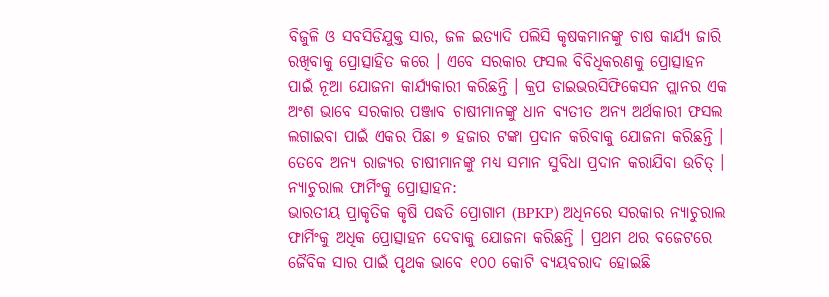ବିଜୁଳି ଓ ସବସିଡିଯୁକ୍ତ ସାର, ଜଳ ଇତ୍ୟାଦି ପଲିସି କୃଷକମାନଙ୍କୁ ଚାଷ କାର୍ଯ୍ୟ ଜାରି ରଖିବାକୁ ପ୍ରୋତ୍ସାହିତ କରେ । ଏବେ ସରକାର ଫସଲ ବିବିଧିକରଣକୁ ପ୍ରୋତ୍ସାହନ ପାଇଁ ନୂଆ ଯୋଜନା କାର୍ଯ୍ୟକାରୀ କରିଛନ୍ତି । କ୍ରପ ଡାଇଭରସିଫିକେସନ ପ୍ଲାନର ଏକ ଅଂଶ ଭାବେ ସରକାର ପଞ୍ଜାବ ଚାଷୀମାନଙ୍କୁ ଧାନ ବ୍ୟତୀତ ଅନ୍ୟ ଅର୍ଥକାରୀ ଫସଲ ଲଗାଇବା ପାଇଁ ଏକର ପିଛା ୭ ହଜାର ଟଙ୍କା ପ୍ରଦାନ କରିବାକୁ ଯୋଜନା କରିଛନ୍ତି । ତେବେ ଅନ୍ୟ ରାଜ୍ୟର ଚାଷୀମାନଙ୍କୁ ମଧ୍ୟ ସମାନ ସୁବିଧା ପ୍ରଦାନ କରାଯିବା ଉଚିତ୍ ।
ନ୍ୟାଚୁରାଲ ଫାର୍ମିଂକୁ ପ୍ରୋତ୍ସାହନ:
ଭାରତୀୟ ପ୍ରାକୃତିକ କୃଷି ପଦ୍ଧତି ପ୍ରୋଗାମ (BPKP) ଅଧିନରେ ସରକାର ନ୍ୟାଚୁରାଲ ଫାର୍ମିଂକୁ ଅଧିକ ପ୍ରୋତ୍ସାହନ ଦେବାକୁ ଯୋଜନା କରିଛନ୍ତି । ପ୍ରଥମ ଥର ବଜେଟରେ ଜୈବିକ ସାର ପାଇଁ ପୃଥକ ଭାବେ ୧୦୦ କୋଟି ବ୍ୟୟବରାଦ ହୋଇଛି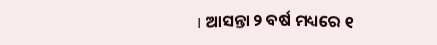। ଆସନ୍ତା ୨ ବର୍ଷ ମଧ୍ୟରେ ୧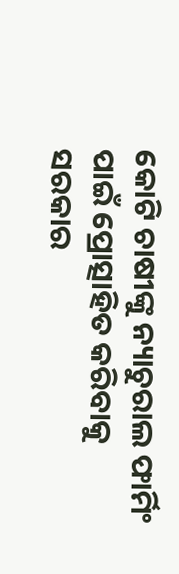କୋଟି ଚାଷୀଙ୍କୁ ନ୍ୟାଚୁରାଲ ଫାର୍ମିଂ ପାଇଁ ପ୍ରୋତ୍ସାହିତ କରିବାକୁ ସରକାର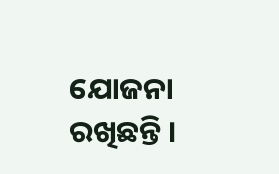ଯୋଜନା ରଖିଛନ୍ତି ।